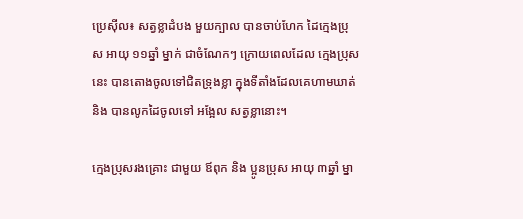ប្រេស៊ីល៖ សត្វខ្លាដំបង មួយក្បាល បានចាប់ហែក ដៃក្មេងប្រុស អាយុ ១១ឆ្នាំ ម្នាក់ ជាចំណែកៗ ក្រោយពេលដែល ក្មេងប្រុសនេះ បានតោងចូលទៅជិតទ្រុងខ្លា ក្នុងទីតាំងដែលគេហាមឃាត់ និង បានលូកដៃចូលទៅ អង្អែល សត្វខ្លានោះ។

ក្មេងប្រុសរងគ្រោះ ជាមួយ ឪពុក និង ប្អូនប្រុស អាយុ ៣ឆ្នាំ ម្នា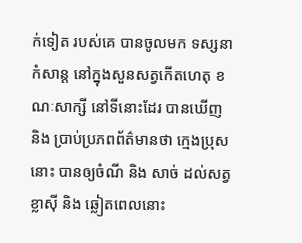ក់ទៀត របស់គេ បានចូលមក ទស្សនាកំសាន្ត នៅក្នុងសួនសត្វកើតហេតុ ខណៈសាក្សី នៅទីនោះដែរ បានឃើញ និង ប្រាប់ប្រភពព័ត៌មានថា ក្មេងប្រុសនោះ បានឲ្យចំណី និង សាច់ ដល់សត្វខ្លាស៊ី និង ឆ្លៀតពេលនោះ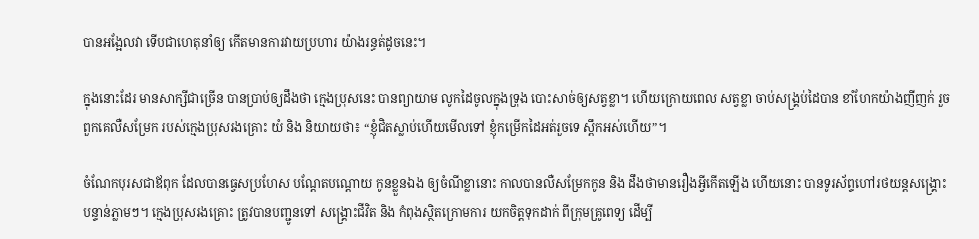បានអង្អែលវា ទើបជាហេតុនាំឲ្យ កើតមានការវាយប្រហារ យ៉ាងរន្ធត់ដូចនេះ។

ក្នុងនោះដែរ មានសាក្សីជាច្រើន បានប្រាប់ឲ្យដឹងថា ក្មេងប្រុសនេះ បានព្យាយាម លូកដៃចូលក្នុងទ្រុង បោះសាច់ឲ្យសត្វខ្លា។ ហើយក្រោយពេល សត្វខ្លា ចាប់សង្គ្រប់ដៃបាន ខាំហែកយ៉ាងញីញក់ រួច ពួកគេលឺសម្រែក របស់ក្មេងប្រុសរងគ្រោះ យំ និង និយាយថា៖ “ខ្ញុំជិតស្លាប់ហើយមើលទៅ ខ្ញុំកម្រើកដៃអត់រួចទេ ស្ពឹកអស់ហើយ”។

ចំណែកបុរសជាឪពុក ដែលបានធ្វេសប្រហែស បណ្តែតបណ្តោយ កូនខ្លួនឯង ឲ្យចំណីខ្លានោះ កាលបានលឺសម្រែកកូន និង ដឹងថាមានរឿងអ្វីកើតឡើង ហើយនោះ បានទូរស័ព្ទហៅរថយន្តសង្គ្រោះ បន្ទាន់ភ្លាមៗ។ ក្មេងប្រុសរងគ្រោះ ត្រូវបានបញ្ជូនទៅ សង្គ្រោះជីវិត និង កំពុងស្ថិតក្រោមការ យកចិត្តទុកដាក់ ពីក្រុមគ្រូពេទ្យ ដើម្បី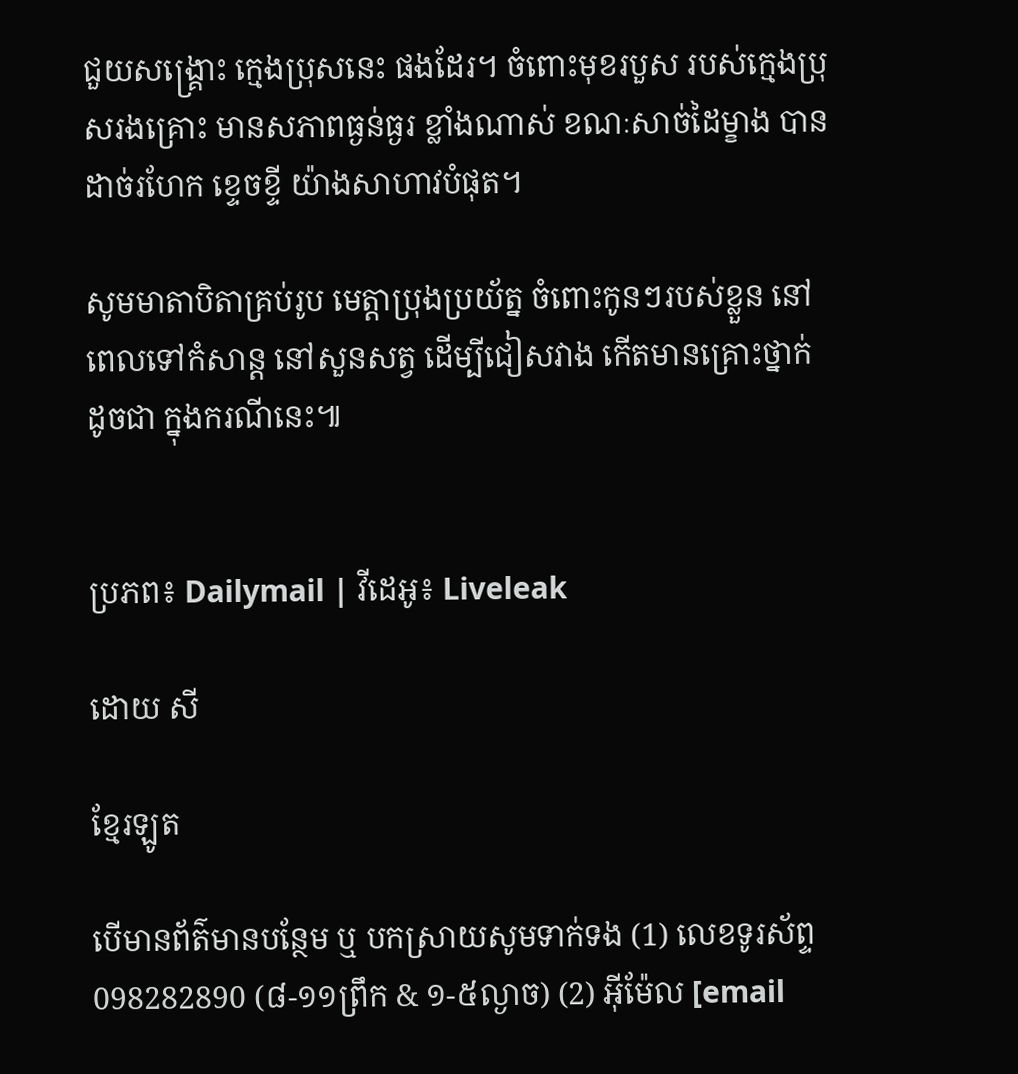ជួយសង្គ្រោះ ក្មេងប្រុសនេះ ផងដែរ។ ចំពោះមុខរបួស របស់ក្មេងប្រុសរងគ្រោះ មានសភាពធ្ងន់ធ្ងរ ខ្លាំងណាស់ ខណៈសាច់ដៃម្ខាង បានដាច់រហែក ខ្ទេចខ្ទី យ៉ាងសាហាវបំផុត។

សូមមាតាបិតាគ្រប់រូប មេត្តាប្រុងប្រយ័ត្ន ចំពោះកូនៗរបស់ខ្លួន នៅពេលទៅកំសាន្ត នៅសួនសត្វ ដើម្បីជៀសវាង កើតមានគ្រោះថ្នាក់ ដូចជា ក្នុងករណីនេះ៕


ប្រភព៖ Dailymail | វីដេអូ៖ Liveleak

ដោយ សី

ខ្មែរឡូត

បើមានព័ត៌មានបន្ថែម ឬ បកស្រាយសូមទាក់ទង (1) លេខទូរស័ព្ទ 098282890 (៨-១១ព្រឹក & ១-៥ល្ងាច) (2) អ៊ីម៉ែល [email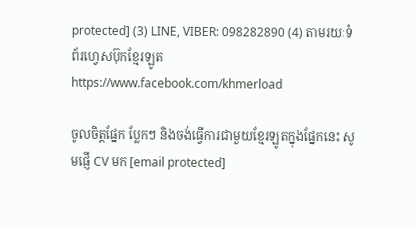protected] (3) LINE, VIBER: 098282890 (4) តាមរយៈទំព័រហ្វេសប៊ុកខ្មែរឡូត https://www.facebook.com/khmerload

ចូលចិត្តផ្នែក ប្លែកៗ និងចង់ធ្វើការជាមួយខ្មែរឡូតក្នុងផ្នែកនេះ សូមផ្ញើ CV មក [email protected]